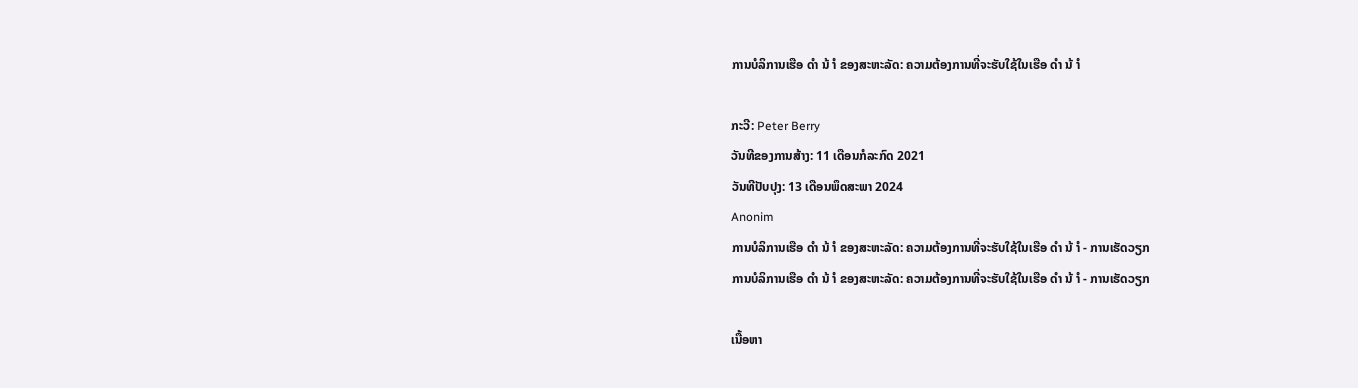ການບໍລິການເຮືອ ດຳ ນ້ ຳ ຂອງສະຫະລັດ: ຄວາມຕ້ອງການທີ່ຈະຮັບໃຊ້ໃນເຮືອ ດຳ ນ້ ຳ

ກະວີ: Peter Berry
ວັນທີຂອງການສ້າງ: 11 ເດືອນກໍລະກົດ 2021
ວັນທີປັບປຸງ: 13 ເດືອນພຶດສະພາ 2024
Anonim
ການບໍລິການເຮືອ ດຳ ນ້ ຳ ຂອງສະຫະລັດ: ຄວາມຕ້ອງການທີ່ຈະຮັບໃຊ້ໃນເຮືອ ດຳ ນ້ ຳ - ການເຮັດວຽກ
ການບໍລິການເຮືອ ດຳ ນ້ ຳ ຂອງສະຫະລັດ: ຄວາມຕ້ອງການທີ່ຈະຮັບໃຊ້ໃນເຮືອ ດຳ ນ້ ຳ - ການເຮັດວຽກ

ເນື້ອຫາ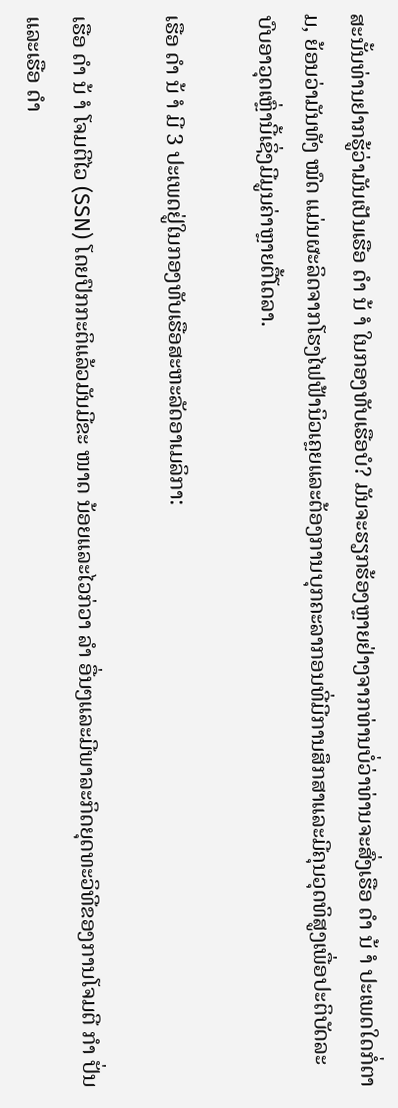ສະນັ້ນທ່ານຢາກຮູ້ວ່າມັນເປັນເຮືອ ດຳ ນ້ ຳ ໃນກອງທັບເຮືອບໍ? ມັນຈະຮຽກຮ້ອງຫຼາຍຢ່າງຈາກທ່ານບໍ່ວ່າທ່ານຈະສົ່ງເຮືອ ດຳ ນ້ ຳ ປະເພດໃດກໍ່ຕາມ, ຍ້ອນວ່າມັນທັງ ໝົດ ແມ່ນຜະລິດຈາກໂຮງໄຟຟ້ານິວເຄຼຍແລະຕ້ອງການບຸກຄະລາກອນທີ່ມີການສຶກສາແລະມີຄຸນວຸດທິສູງເພື່ອປະຕິບັດລະບົບອາວຸດເຫຼົ່ານີ້ເຊິ່ງມີມູນຄ່າຫຼາຍຕື້ໂດລາ.

ເຮືອ ດຳ ນ້ ຳ ມີ 3 ປະເພດຢູ່ໃນກອງທັບເຮືອສະຫະລັດອາເມລິກາ:

ເຮືອ ດຳ ນ້ ຳ ໂຈມຕີໄວ (SSN) ໂດຍປົກກະຕິແລ້ວມັນມີຂະ ໜາດ ນ້ອຍແລະໄວກ່ວາ ລຳ ອື່ນໆແລະມີພາລະກິດຍຸດທະວິທີຂອງການໂຈມຕີ ກຳ ປັ່ນແລະເຮືອ ດຳ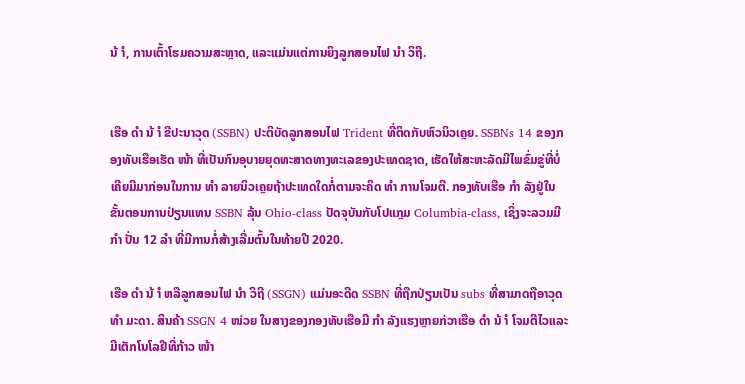ນ້ ຳ, ການເຕົ້າໂຮມຄວາມສະຫຼາດ, ແລະແມ່ນແຕ່ການຍິງລູກສອນໄຟ ນຳ ວິຖີ.


ເຮືອ ດຳ ນ້ ຳ ຂີປະນາວຸດ (SSBN) ປະຕິບັດລູກສອນໄຟ Trident ທີ່ຕິດກັບຫົວນິວເຄຼຍ. SSBNs 14 ຂອງກອງທັບເຮືອເຮັດ ໜ້າ ທີ່ເປັນກົນອຸບາຍຍຸດທະສາດທາງທະເລຂອງປະເທດຊາດ, ເຮັດໃຫ້ສະຫະລັດມີໄພຂົ່ມຂູ່ທີ່ບໍ່ເຄີຍມີມາກ່ອນໃນການ ທຳ ລາຍນິວເຄຼຍຖ້າປະເທດໃດກໍ່ຕາມຈະຄິດ ທຳ ການໂຈມຕີ. ກອງທັບເຮືອ ກຳ ລັງຢູ່ໃນຂັ້ນຕອນການປ່ຽນແທນ SSBN ລຸ້ນ Ohio-class ປັດຈຸບັນກັບໂປແກຼມ Columbia-class, ເຊິ່ງຈະລວມມີ ກຳ ປັ່ນ 12 ລຳ ທີ່ມີການກໍ່ສ້າງເລີ່ມຕົ້ນໃນທ້າຍປີ 2020.

ເຮືອ ດຳ ນ້ ຳ ຫລືລູກສອນໄຟ ນຳ ວິຖີ (SSGN) ແມ່ນອະດີດ SSBN ທີ່ຖືກປ່ຽນເປັນ subs ທີ່ສາມາດຖືອາວຸດ ທຳ ມະດາ. ສິນຄ້າ SSGN 4 ໜ່ວຍ ໃນສາງຂອງກອງທັບເຮືອມີ ກຳ ລັງແຮງຫຼາຍກ່ວາເຮືອ ດຳ ນ້ ຳ ໂຈມຕີໄວແລະມີເຕັກໂນໂລຢີທີ່ກ້າວ ໜ້າ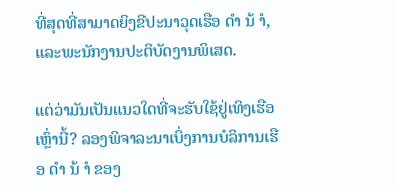ທີ່ສຸດທີ່ສາມາດຍິງຂີປະນາວຸດເຮືອ ດຳ ນ້ ຳ, ແລະພະນັກງານປະຕິບັດງານພິເສດ.

ແຕ່ວ່າມັນເປັນແນວໃດທີ່ຈະຮັບໃຊ້ຢູ່ເທິງເຮືອເຫຼົ່ານີ້? ລອງພິຈາລະນາເບິ່ງການບໍລິການເຮືອ ດຳ ນ້ ຳ ຂອງ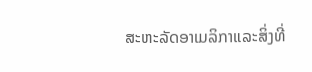ສະຫະລັດອາເມລິກາແລະສິ່ງທີ່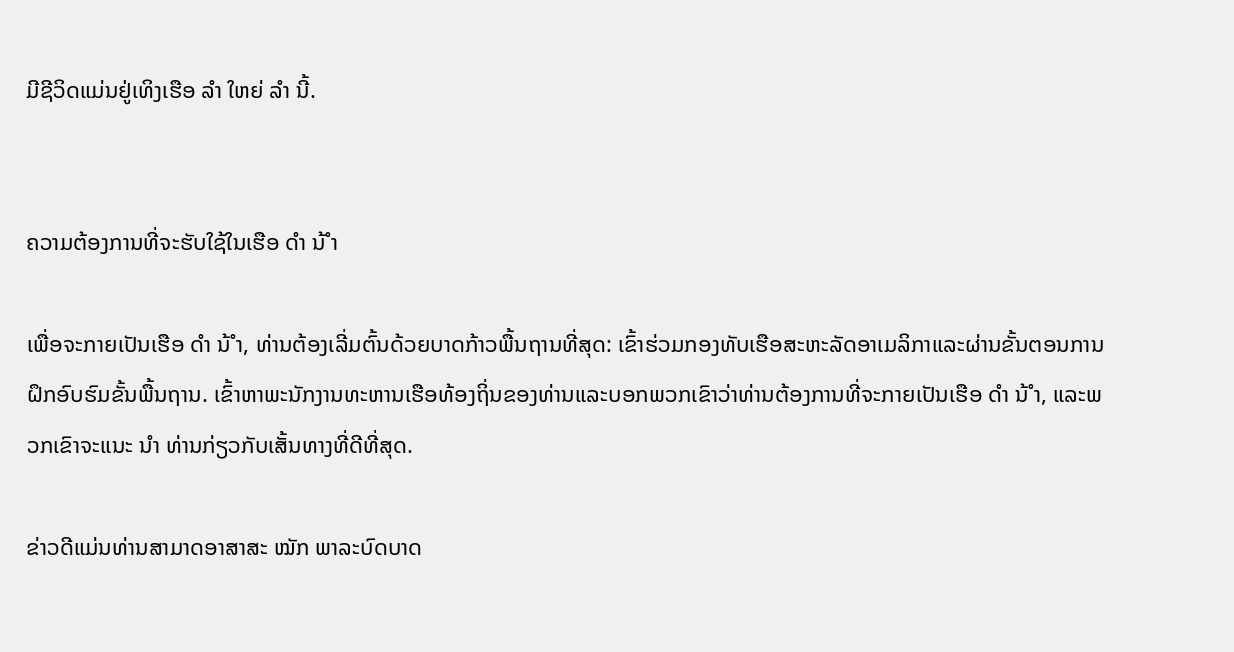ມີຊີວິດແມ່ນຢູ່ເທິງເຮືອ ລຳ ໃຫຍ່ ລຳ ນີ້.


ຄວາມຕ້ອງການທີ່ຈະຮັບໃຊ້ໃນເຮືອ ດຳ ນ້ ຳ

ເພື່ອຈະກາຍເປັນເຮືອ ດຳ ນ້ ຳ, ທ່ານຕ້ອງເລີ່ມຕົ້ນດ້ວຍບາດກ້າວພື້ນຖານທີ່ສຸດ: ເຂົ້າຮ່ວມກອງທັບເຮືອສະຫະລັດອາເມລິກາແລະຜ່ານຂັ້ນຕອນການຝຶກອົບຮົມຂັ້ນພື້ນຖານ. ເຂົ້າຫາພະນັກງານທະຫານເຮືອທ້ອງຖິ່ນຂອງທ່ານແລະບອກພວກເຂົາວ່າທ່ານຕ້ອງການທີ່ຈະກາຍເປັນເຮືອ ດຳ ນ້ ຳ, ແລະພວກເຂົາຈະແນະ ນຳ ທ່ານກ່ຽວກັບເສັ້ນທາງທີ່ດີທີ່ສຸດ.

ຂ່າວດີແມ່ນທ່ານສາມາດອາສາສະ ໝັກ ພາລະບົດບາດ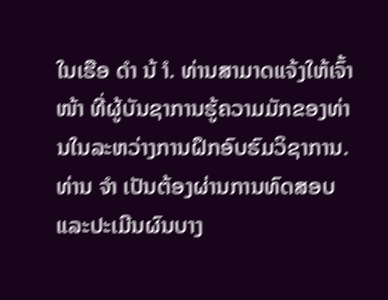ໃນເຮືອ ດຳ ນ້ ຳ. ທ່ານສາມາດແຈ້ງໃຫ້ເຈົ້າ ໜ້າ ທີ່ຜູ້ບັນຊາການຮູ້ຄວາມມັກຂອງທ່ານໃນລະຫວ່າງການຝຶກອົບຮົມວິຊາການ. ທ່ານ ຈຳ ເປັນຕ້ອງຜ່ານການທົດສອບແລະປະເມີນຜົນບາງ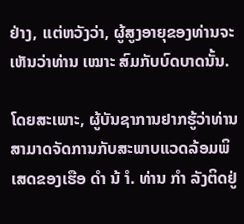ຢ່າງ, ແຕ່ຫວັງວ່າ, ຜູ້ສູງອາຍຸຂອງທ່ານຈະເຫັນວ່າທ່ານ ເໝາະ ສົມກັບບົດບາດນັ້ນ.

ໂດຍສະເພາະ, ຜູ້ບັນຊາການຢາກຮູ້ວ່າທ່ານສາມາດຈັດການກັບສະພາບແວດລ້ອມພິເສດຂອງເຮືອ ດຳ ນ້ ຳ. ທ່ານ ກຳ ລັງຕິດຢູ່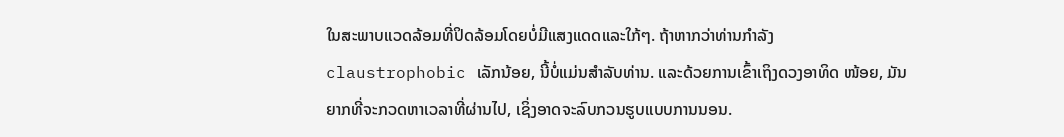ໃນສະພາບແວດລ້ອມທີ່ປິດລ້ອມໂດຍບໍ່ມີແສງແດດແລະໃກ້ໆ. ຖ້າຫາກວ່າທ່ານກໍາລັງ claustrophobic ເລັກນ້ອຍ, ນີ້ບໍ່ແມ່ນສໍາລັບທ່ານ. ແລະດ້ວຍການເຂົ້າເຖິງດວງອາທິດ ໜ້ອຍ, ມັນຍາກທີ່ຈະກວດຫາເວລາທີ່ຜ່ານໄປ, ເຊິ່ງອາດຈະລົບກວນຮູບແບບການນອນ.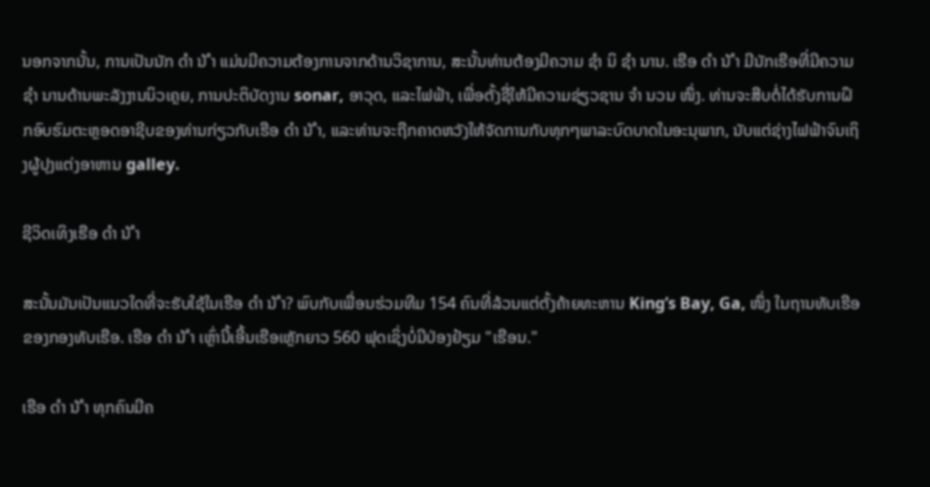ນອກຈາກນັ້ນ, ການເປັນນັກ ດຳ ນ້ ຳ ແມ່ນມີຄວາມຕ້ອງການຈາກດ້ານວິຊາການ, ສະນັ້ນທ່ານຕ້ອງມີຄວາມ ຊຳ ນິ ຊຳ ນານ. ເຮືອ ດຳ ນ້ ຳ ມີນັກເຮືອທີ່ມີຄວາມ ຊຳ ນານດ້ານພະລັງງານນິວເຄຼຍ, ການປະຕິບັດງານ sonar, ອາວຸດ, ແລະໄຟຟ້າ, ເພື່ອຕັ້ງຊື່ໃຫ້ມີຄວາມຊ່ຽວຊານ ຈຳ ນວນ ໜຶ່ງ. ທ່ານຈະສືບຕໍ່ໄດ້ຮັບການຝຶກອົບຮົມຕະຫຼອດອາຊີບຂອງທ່ານກ່ຽວກັບເຮືອ ດຳ ນ້ ຳ, ແລະທ່ານຈະຖືກຄາດຫວັງໃຫ້ຈັດການກັບທຸກໆພາລະບົດບາດໃນອະນຸພາກ, ນັບແຕ່ຊ່າງໄຟຟ້າຈົນເຖິງຜູ້ປຸງແຕ່ງອາຫານ galley.

ຊີວິດເທິງເຮືອ ດຳ ນ້ ຳ

ສະນັ້ນມັນເປັນແນວໃດທີ່ຈະຮັບໃຊ້ໃນເຮືອ ດຳ ນ້ ຳ? ພົບກັບເພື່ອນຮ່ວມທີມ 154 ຄົນທີ່ລ້ວນແຕ່ຕັ້ງຄ້າຍທະຫານ King’s Bay, Ga, ໜຶ່ງ ໃນຖານທັບເຮືອຂອງກອງທັບເຮືອ. ເຮືອ ດຳ ນ້ ຳ ເຫຼົ່ານີ້ເອີ້ນເຮືອເຫຼັກຍາວ 560 ຟຸດເຊິ່ງບໍ່ມີປ່ອງຢ້ຽມ "ເຮືອນ."

ເຮືອ ດຳ ນ້ ຳ ທຸກຄົນມີຄ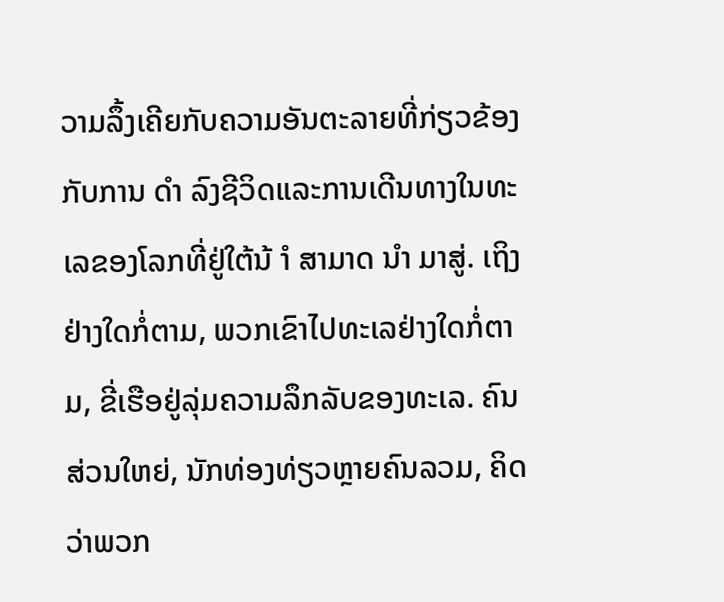ວາມລຶ້ງເຄີຍກັບຄວາມອັນຕະລາຍທີ່ກ່ຽວຂ້ອງກັບການ ດຳ ລົງຊີວິດແລະການເດີນທາງໃນທະເລຂອງໂລກທີ່ຢູ່ໃຕ້ນ້ ຳ ສາມາດ ນຳ ມາສູ່. ເຖິງຢ່າງໃດກໍ່ຕາມ, ພວກເຂົາໄປທະເລຢ່າງໃດກໍ່ຕາມ, ຂີ່ເຮືອຢູ່ລຸ່ມຄວາມລຶກລັບຂອງທະເລ. ຄົນສ່ວນໃຫຍ່, ນັກທ່ອງທ່ຽວຫຼາຍຄົນລວມ, ຄິດວ່າພວກ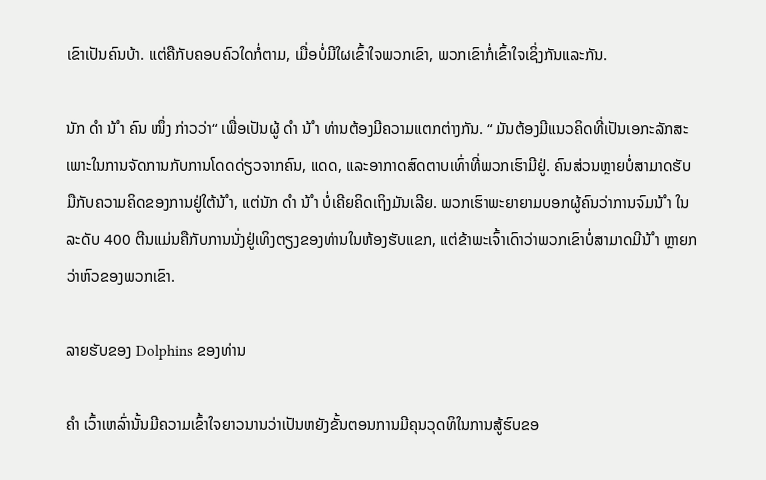ເຂົາເປັນຄົນບ້າ. ແຕ່ຄືກັບຄອບຄົວໃດກໍ່ຕາມ, ເມື່ອບໍ່ມີໃຜເຂົ້າໃຈພວກເຂົາ, ພວກເຂົາກໍ່ເຂົ້າໃຈເຊິ່ງກັນແລະກັນ.

ນັກ ດຳ ນ້ ຳ ຄົນ ໜຶ່ງ ກ່າວວ່າ“ ເພື່ອເປັນຜູ້ ດຳ ນ້ ຳ ທ່ານຕ້ອງມີຄວາມແຕກຕ່າງກັນ. “ ມັນຕ້ອງມີແນວຄິດທີ່ເປັນເອກະລັກສະເພາະໃນການຈັດການກັບການໂດດດ່ຽວຈາກຄົນ, ແດດ, ແລະອາກາດສົດຕາບເທົ່າທີ່ພວກເຮົາມີຢູ່. ຄົນສ່ວນຫຼາຍບໍ່ສາມາດຮັບມືກັບຄວາມຄິດຂອງການຢູ່ໃຕ້ນ້ ຳ, ແຕ່ນັກ ດຳ ນ້ ຳ ບໍ່ເຄີຍຄິດເຖິງມັນເລີຍ. ພວກເຮົາພະຍາຍາມບອກຜູ້ຄົນວ່າການຈົມນ້ ຳ ໃນລະດັບ 400 ຕີນແມ່ນຄືກັບການນັ່ງຢູ່ເທິງຕຽງຂອງທ່ານໃນຫ້ອງຮັບແຂກ, ແຕ່ຂ້າພະເຈົ້າເດົາວ່າພວກເຂົາບໍ່ສາມາດມີນ້ ຳ ຫຼາຍກວ່າຫົວຂອງພວກເຂົາ.

ລາຍຮັບຂອງ Dolphins ຂອງທ່ານ

ຄຳ ເວົ້າເຫລົ່ານັ້ນມີຄວາມເຂົ້າໃຈຍາວນານວ່າເປັນຫຍັງຂັ້ນຕອນການມີຄຸນວຸດທິໃນການສູ້ຮົບຂອ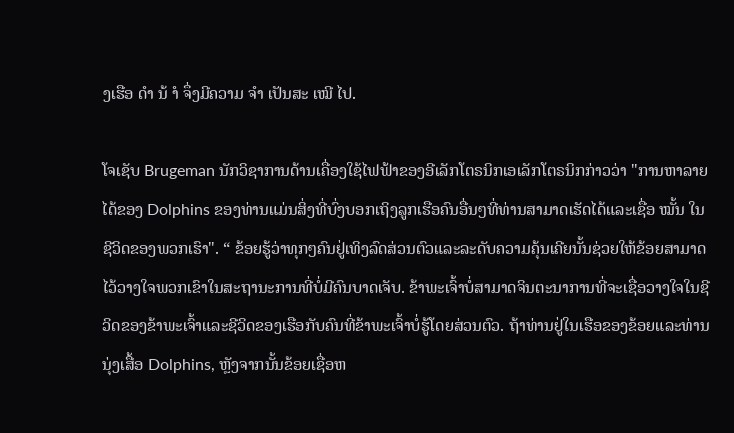ງເຮືອ ດຳ ນ້ ຳ ຈຶ່ງມີຄວາມ ຈຳ ເປັນສະ ເໝີ ໄປ.

ໂຈເຊັບ Brugeman ນັກວິຊາການດ້ານເຄື່ອງໃຊ້ໄຟຟ້າຂອງອີເລັກໂຕຣນິກເອເລັກໂຕຣນິກກ່າວວ່າ "ການຫາລາຍໄດ້ຂອງ Dolphins ຂອງທ່ານແມ່ນສິ່ງທີ່ບົ່ງບອກເຖິງລູກເຮືອຄົນອື່ນໆທີ່ທ່ານສາມາດເຮັດໄດ້ແລະເຊື່ອ ໝັ້ນ ໃນຊີວິດຂອງພວກເຮົາ". “ ຂ້ອຍຮູ້ວ່າທຸກໆຄົນຢູ່ເທິງລົດສ່ວນຕົວແລະລະດັບຄວາມຄຸ້ນເຄີຍນັ້ນຊ່ວຍໃຫ້ຂ້ອຍສາມາດໄວ້ວາງໃຈພວກເຂົາໃນສະຖານະການທີ່ບໍ່ມີຄົນບາດເຈັບ. ຂ້າພະເຈົ້າບໍ່ສາມາດຈິນຕະນາການທີ່ຈະເຊື່ອວາງໃຈໃນຊີວິດຂອງຂ້າພະເຈົ້າແລະຊີວິດຂອງເຮືອກັບຄົນທີ່ຂ້າພະເຈົ້າບໍ່ຮູ້ໂດຍສ່ວນຕົວ. ຖ້າທ່ານຢູ່ໃນເຮືອຂອງຂ້ອຍແລະທ່ານນຸ່ງເສື້ອ Dolphins, ຫຼັງຈາກນັ້ນຂ້ອຍເຊື່ອຫ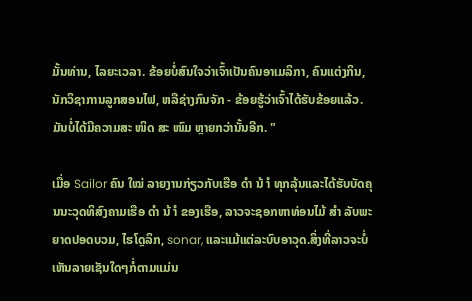ມັ້ນທ່ານ, ໄລຍະເວລາ. ຂ້ອຍບໍ່ສົນໃຈວ່າເຈົ້າເປັນຄົນອາເມລິກາ, ຄົນແຕ່ງກິນ, ນັກວິຊາການລູກສອນໄຟ, ຫລືຊ່າງກົນຈັກ - ຂ້ອຍຮູ້ວ່າເຈົ້າໄດ້ຮັບຂ້ອຍແລ້ວ. ມັນບໍ່ໄດ້ມີຄວາມສະ ໜິດ ສະ ໜົມ ຫຼາຍກວ່ານັ້ນອີກ. "

ເມື່ອ Sailor ຄົນ ໃໝ່ ລາຍງານກ່ຽວກັບເຮືອ ດຳ ນ້ ຳ ທຸກລຸ້ນແລະໄດ້ຮັບບັດຄຸນນະວຸດທິສົງຄາມເຮືອ ດຳ ນ້ ຳ ຂອງເຮືອ, ລາວຈະຊອກຫາທ່ອນໄມ້ ສຳ ລັບພະຍາດປອດບວມ, ໄຮໂດຼລິກ, sonar, ແລະແມ້ແຕ່ລະບົບອາວຸດ.ສິ່ງທີ່ລາວຈະບໍ່ເຫັນລາຍເຊັນໃດໆກໍ່ຕາມແມ່ນ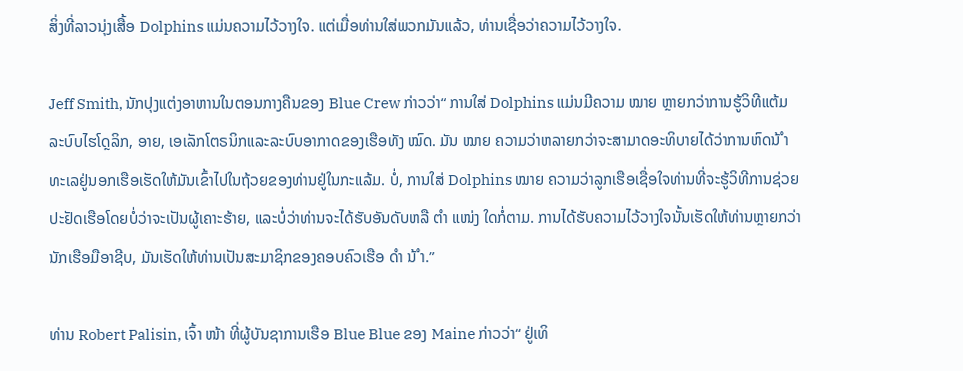ສິ່ງທີ່ລາວນຸ່ງເສື້ອ Dolphins ແມ່ນຄວາມໄວ້ວາງໃຈ. ແຕ່ເມື່ອທ່ານໃສ່ພວກມັນແລ້ວ, ທ່ານເຊື່ອວ່າຄວາມໄວ້ວາງໃຈ.

Jeff Smith, ນັກປຸງແຕ່ງອາຫານໃນຕອນກາງຄືນຂອງ Blue Crew ກ່າວວ່າ“ ການໃສ່ Dolphins ແມ່ນມີຄວາມ ໝາຍ ຫຼາຍກວ່າການຮູ້ວິທີແຕ້ມລະບົບໄຮໂດຼລິກ, ອາຍ, ເອເລັກໂຕຣນິກແລະລະບົບອາກາດຂອງເຮືອທັງ ໝົດ. ມັນ ໝາຍ ຄວາມວ່າຫລາຍກວ່າຈະສາມາດອະທິບາຍໄດ້ວ່າການຫົດນ້ ຳ ທະເລຢູ່ນອກເຮືອເຮັດໃຫ້ມັນເຂົ້າໄປໃນຖ້ວຍຂອງທ່ານຢູ່ໃນກະແລ້ມ. ບໍ່, ການໃສ່ Dolphins ໝາຍ ຄວາມວ່າລູກເຮືອເຊື່ອໃຈທ່ານທີ່ຈະຮູ້ວິທີການຊ່ວຍປະຢັດເຮືອໂດຍບໍ່ວ່າຈະເປັນຜູ້ເຄາະຮ້າຍ, ແລະບໍ່ວ່າທ່ານຈະໄດ້ຮັບອັນດັບຫລື ຕຳ ແໜ່ງ ໃດກໍ່ຕາມ. ການໄດ້ຮັບຄວາມໄວ້ວາງໃຈນັ້ນເຮັດໃຫ້ທ່ານຫຼາຍກວ່ານັກເຮືອມືອາຊີບ, ມັນເຮັດໃຫ້ທ່ານເປັນສະມາຊິກຂອງຄອບຄົວເຮືອ ດຳ ນ້ ຳ.”

ທ່ານ Robert Palisin, ເຈົ້າ ໜ້າ ທີ່ຜູ້ບັນຊາການເຮືອ Blue Blue ຂອງ Maine ກ່າວວ່າ“ ຢູ່ເທິ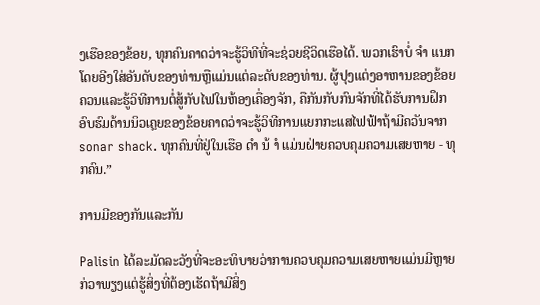ງເຮືອຂອງຂ້ອຍ, ທຸກຄົນຄາດວ່າຈະຮູ້ວິທີທີ່ຈະຊ່ວຍຊີວິດເຮືອໄດ້. ພວກເຮົາບໍ່ ຈຳ ແນກໂດຍອີງໃສ່ອັນດັບຂອງທ່ານຫຼືແມ່ນແຕ່ລະດັບຂອງທ່ານ. ຜູ້ປຸງແຕ່ງອາຫານຂອງຂ້ອຍຄວນແລະຮູ້ວິທີການຕໍ່ສູ້ກັບໄຟໃນຫ້ອງເຄື່ອງຈັກ, ຄືກັນກັບກົນຈັກທີ່ໄດ້ຮັບການຝຶກອົບຮົມດ້ານນິວເຄຼຍຂອງຂ້ອຍຄາດວ່າຈະຮູ້ວິທີການແຍກກະແສໄຟຟ້າຖ້າມີຄວັນຈາກ sonar shack. ທຸກຄົນທີ່ຢູ່ໃນເຮືອ ດຳ ນ້ ຳ ແມ່ນຝ່າຍຄວບຄຸມຄວາມເສຍຫາຍ - ທຸກຄົນ.”

ການມີຂອງກັນແລະກັນ

Palisin ໄດ້ລະມັດລະວັງທີ່ຈະອະທິບາຍວ່າການຄວບຄຸມຄວາມເສຍຫາຍແມ່ນມີຫຼາຍກ່ວາພຽງແຕ່ຮູ້ສິ່ງທີ່ຕ້ອງເຮັດຖ້າມີສິ່ງ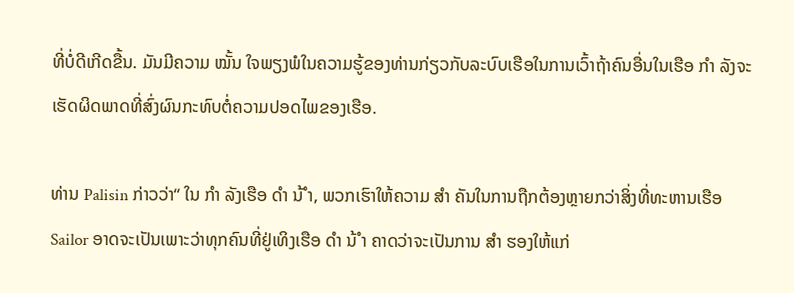ທີ່ບໍ່ດີເກີດຂື້ນ. ມັນມີຄວາມ ໝັ້ນ ໃຈພຽງພໍໃນຄວາມຮູ້ຂອງທ່ານກ່ຽວກັບລະບົບເຮືອໃນການເວົ້າຖ້າຄົນອື່ນໃນເຮືອ ກຳ ລັງຈະເຮັດຜິດພາດທີ່ສົ່ງຜົນກະທົບຕໍ່ຄວາມປອດໄພຂອງເຮືອ.

ທ່ານ Palisin ກ່າວວ່າ“ ໃນ ກຳ ລັງເຮືອ ດຳ ນ້ ຳ, ພວກເຮົາໃຫ້ຄວາມ ສຳ ຄັນໃນການຖືກຕ້ອງຫຼາຍກວ່າສິ່ງທີ່ທະຫານເຮືອ Sailor ອາດຈະເປັນເພາະວ່າທຸກຄົນທີ່ຢູ່ເທິງເຮືອ ດຳ ນ້ ຳ ຄາດວ່າຈະເປັນການ ສຳ ຮອງໃຫ້ແກ່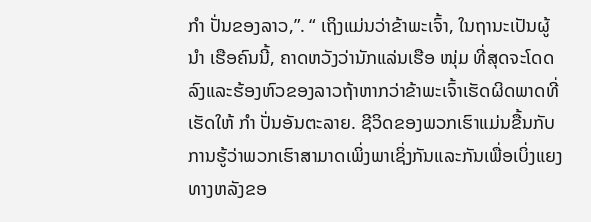ກຳ ປັ່ນຂອງລາວ,”. “ ເຖິງແມ່ນວ່າຂ້າພະເຈົ້າ, ໃນຖານະເປັນຜູ້ ນຳ ເຮືອຄົນນີ້, ຄາດຫວັງວ່ານັກແລ່ນເຮືອ ໜຸ່ມ ທີ່ສຸດຈະໂດດລົງແລະຮ້ອງຫົວຂອງລາວຖ້າຫາກວ່າຂ້າພະເຈົ້າເຮັດຜິດພາດທີ່ເຮັດໃຫ້ ກຳ ປັ່ນອັນຕະລາຍ. ຊີວິດຂອງພວກເຮົາແມ່ນຂື້ນກັບການຮູ້ວ່າພວກເຮົາສາມາດເພິ່ງພາເຊິ່ງກັນແລະກັນເພື່ອເບິ່ງແຍງທາງຫລັງຂອ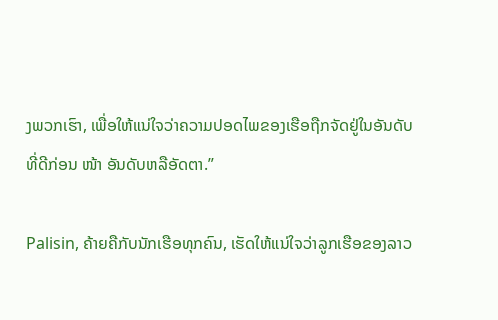ງພວກເຮົາ, ເພື່ອໃຫ້ແນ່ໃຈວ່າຄວາມປອດໄພຂອງເຮືອຖືກຈັດຢູ່ໃນອັນດັບທີ່ດີກ່ອນ ໜ້າ ອັນດັບຫລືອັດຕາ.”

Palisin, ຄ້າຍຄືກັບນັກເຮືອທຸກຄົນ, ເຮັດໃຫ້ແນ່ໃຈວ່າລູກເຮືອຂອງລາວ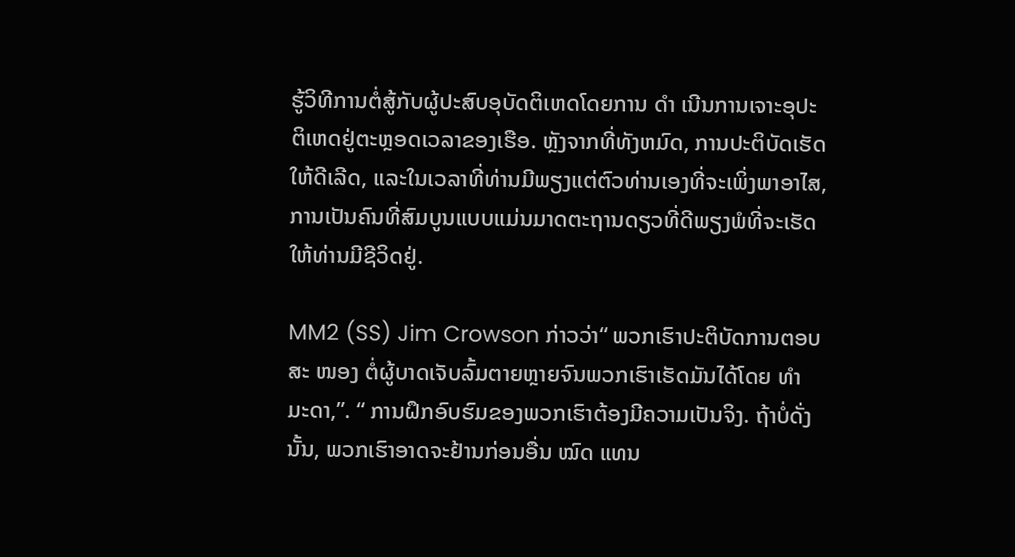ຮູ້ວິທີການຕໍ່ສູ້ກັບຜູ້ປະສົບອຸບັດຕິເຫດໂດຍການ ດຳ ເນີນການເຈາະອຸປະຕິເຫດຢູ່ຕະຫຼອດເວລາຂອງເຮືອ. ຫຼັງຈາກທີ່ທັງຫມົດ, ການປະຕິບັດເຮັດໃຫ້ດີເລີດ, ແລະໃນເວລາທີ່ທ່ານມີພຽງແຕ່ຕົວທ່ານເອງທີ່ຈະເພິ່ງພາອາໄສ, ການເປັນຄົນທີ່ສົມບູນແບບແມ່ນມາດຕະຖານດຽວທີ່ດີພຽງພໍທີ່ຈະເຮັດໃຫ້ທ່ານມີຊີວິດຢູ່.

MM2 (SS) Jim Crowson ກ່າວວ່າ“ ພວກເຮົາປະຕິບັດການຕອບສະ ໜອງ ຕໍ່ຜູ້ບາດເຈັບລົ້ມຕາຍຫຼາຍຈົນພວກເຮົາເຮັດມັນໄດ້ໂດຍ ທຳ ມະດາ,”. “ ການຝຶກອົບຮົມຂອງພວກເຮົາຕ້ອງມີຄວາມເປັນຈິງ. ຖ້າບໍ່ດັ່ງນັ້ນ, ພວກເຮົາອາດຈະຢ້ານກ່ອນອື່ນ ໝົດ ແທນ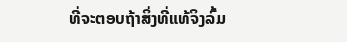ທີ່ຈະຕອບຖ້າສິ່ງທີ່ແທ້ຈິງລົ້ມ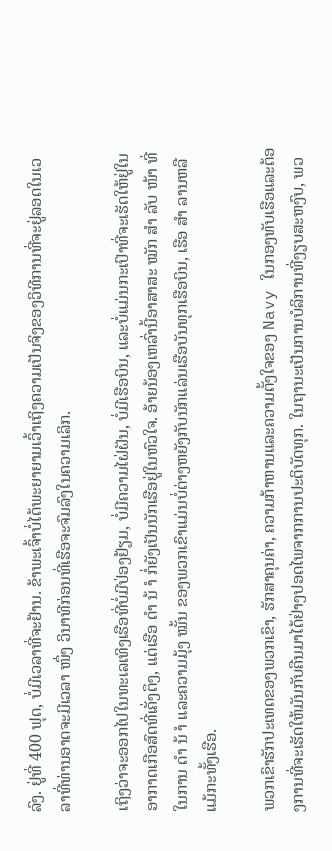ລົງ. ຢູ່ທີ່ 400 ຟຸດ, ບໍ່ມີເວລາທີ່ຈະຢ້ານ. ຂ້າພະເຈົ້າບໍ່ໄດ້ພະຍາຍາມເວົ້າເຖິງຄວາມເປັນຈິງຂອງວິທີການທີ່ຈະຢູ່ລອດໃນເວລາທີ່ທ່ານອາດຈະມີເວລາ ໜຶ່ງ ວິນາທີກ່ອນທີ່ເຮືອຈະຈົມລົງໃນຄວາມເລິກ.

ເຖິງວ່າຈະອອກໄປໃນທະເລເທິງເຮືອທີ່ບໍ່ມີປ່ອງຢ້ຽມ, ບໍ່ມີຄວາມໄຝ່ຝັນ, ບໍ່ມີເຮືອບິນ, ແລະບໍ່ແມ່ນກະເປົາທີ່ຈະເຮັດໃຫ້ຢູ່ໃນອາກາດເກືອສົດທີ່ເຄັ່ງຕຶງ, ແຕ່ເຮືອ ດຳ ນ້ ຳ ກໍ່ຍັງເປັນນັກເຮືອຢູ່ໃນຫົວໃຈ. ອ້າຍນ້ອງເຫລົ່ານີ້ອາສາສະ ໝັກ ສຳ ລັບ ໜ້າ ທີ່ໃນການ ດຳ ນ້ ຳ ແລະຄວາມມຸ້ງ ໝັ້ນ ຂອງພວກເຂົາແມ່ນບໍ່ຕ່າງຫຍັງກັບນັກແລ່ນເຮືອບັນທຸກເຮືອບິນ, ເຮືອ ສຳ ລານຫລືແມ້ກະທັ້ງເຮືອ.

ພວກເຂົາຮັກປະເທດຂອງພວກເຂົາ, ຮັກສາຄຸນຄ່າ, ຄວາມກ້າຫານແລະຄວາມຕັ້ງໃຈຂອງ Navy ໃນກອງທັບເຮືອແລະຕ້ອງການທີ່ຈະເຮັດໃຫ້ມັນກັບຄືນມາໄດ້ຢ່າງປອດໄພຈາກການປະຕິບັດທຸກ. ໃນຖານະເປັນການບໍລິການທີ່ງຽບສະຫງົບ, ພວ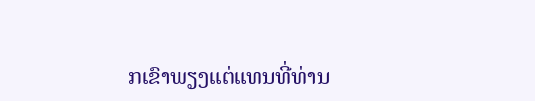ກເຂົາພຽງແຕ່ແທນທີ່ທ່ານ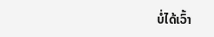ບໍ່ໄດ້ເວົ້າ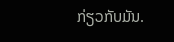ກ່ຽວກັບມັນ.